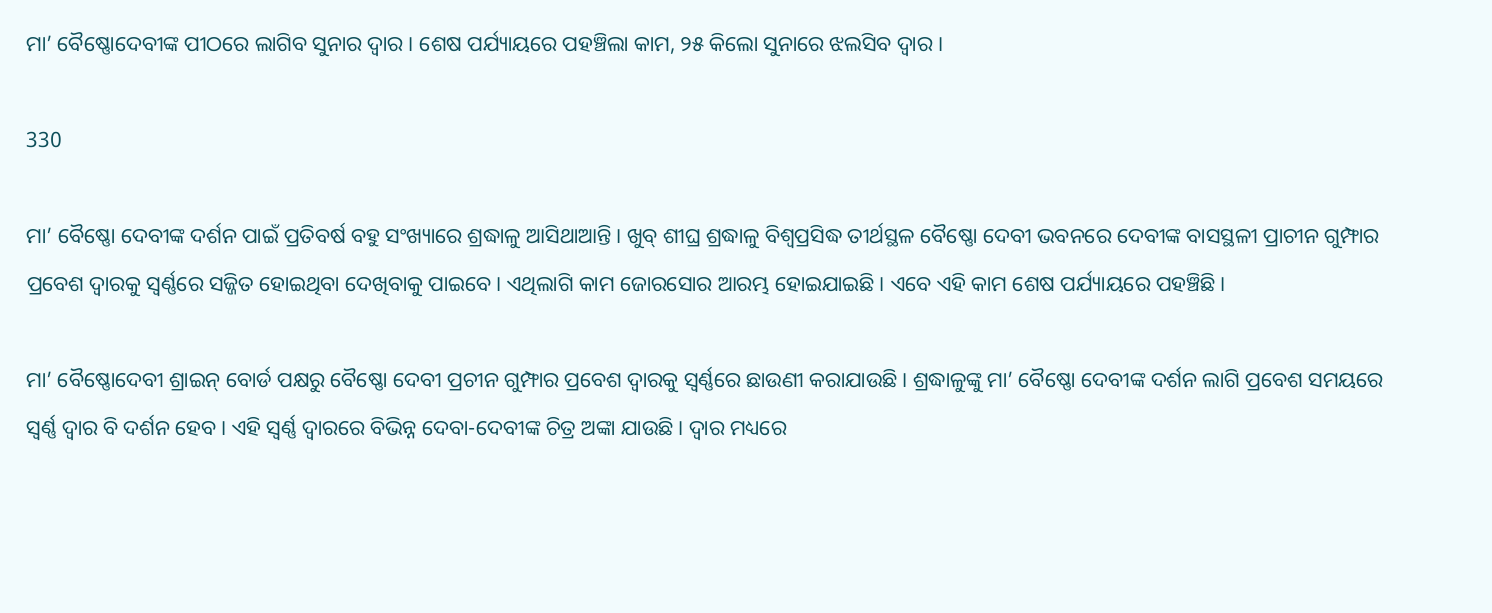ମା’ ବୈଷ୍ଣୋଦେବୀଙ୍କ ପୀଠରେ ଲାଗିବ ସୁନାର ଦ୍ୱାର । ଶେଷ ପର୍ଯ୍ୟାୟରେ ପହଞ୍ଚିଲା କାମ, ୨୫ କିଲୋ ସୁନାରେ ଝଲସିବ ଦ୍ୱାର ।

330

ମା’ ବୈଷ୍ଣୋ ଦେବୀଙ୍କ ଦର୍ଶନ ପାଇଁ ପ୍ରତିବର୍ଷ ବହୁ ସଂଖ୍ୟାରେ ଶ୍ରଦ୍ଧାଳୁ ଆସିଥାଆନ୍ତି। ଖୁବ୍‌ ଶୀଘ୍ର ଶ୍ରଦ୍ଧାଳୁ ବିଶ୍ୱପ୍ରସିଦ୍ଧ ତୀର୍ଥସ୍ଥଳ ବୈଷ୍ଣୋ ଦେବୀ ଭବନରେ ଦେବୀଙ୍କ ବାସସ୍ଥଳୀ ପ୍ରାଚୀନ ଗୁମ୍ଫାର ପ୍ରବେଶ ଦ୍ୱାରକୁ ସ୍ୱର୍ଣ୍ଣରେ ସଜ୍ଜିତ ହୋଇଥିବା ଦେଖିବାକୁ ପାଇ‌ବେ। ଏଥିଲାଗି କାମ ଜୋରସୋର ଆରମ୍ଭ ହୋଇଯାଇଛି। ଏବେ ଏହି କାମ ଶେଷ ପର୍ଯ୍ୟାୟରେ ପହଞ୍ଚିଛି।

ମା’ ବୈଷ୍ଣୋଦେବୀ ଶ୍ରାଇନ୍‌ ବୋର୍ଡ ପକ୍ଷରୁ ବୈଷ୍ଣୋ ଦେବୀ ପ୍ରଚୀନ ଗୁମ୍ଫାର ପ୍ରବେଶ ଦ୍ୱାରକୁ ସ୍ୱର୍ଣ୍ଣରେ ଛାଉଣୀ କରାଯାଉଛି। ଶ୍ରଦ୍ଧାଳୁଙ୍କୁ ମା’ ବୈଷ୍ଣୋ ଦେବୀଙ୍କ ଦର୍ଶନ ଲାଗି ପ୍ରବେଶ ସମୟରେ ସ୍ୱର୍ଣ୍ଣ ଦ୍ୱାର ବି ଦର୍ଶନ ହେବ। ଏହି ସ୍ୱର୍ଣ୍ଣ ଦ୍ୱାରରେ ବିଭିନ୍ନ ଦେବା-ଦେବୀଙ୍କ ଚିତ୍ର ଅଙ୍କା ଯାଉଛି। ଦ୍ୱାର ମଧ୍ୟରେ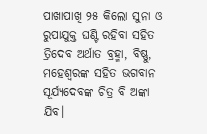ପାଖାପାଖି ୨୫ କିଲୋ ସୁନା ଓ ରୁପାଯୁକ୍ତ ଘଣ୍ଟି ରହିବା ସହିତ ତ୍ରିଦେବ ଅର୍ଥାତ ବ୍ରହ୍ମା, ବିଷ୍ଣୁ, ମହେଶ୍ୱରଙ୍କ ସହିତ ଭଗବାନ ସୂର୍ଯ୍ୟଦେବଙ୍କ ଚିତ୍ର ବି ଅଙ୍କା ଯିବ।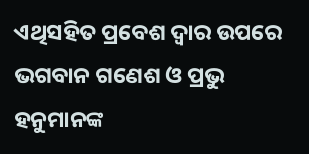ଏଥିସହିତ ପ୍ରବେଶ ଦ୍ୱାର ଉପରେ ଭଗବାନ ଗଣେଶ ଓ ପ୍ରଭୁ ହନୁମାନଙ୍କ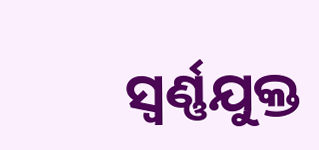ସ୍ୱର୍ଣ୍ଣଯୁକ୍ତ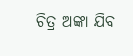ଚିତ୍ର ଅଙ୍କା ଯିବ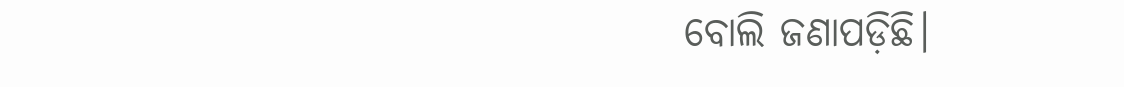ବୋଲି ଜଣାପଡ଼ିଛି।